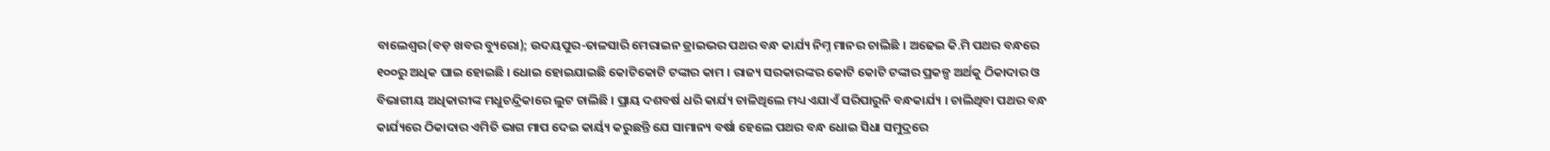ବାଲେଶ୍ୱର(ବଡ଼ ଖବର ବ୍ୟୁରୋ); ଉଦୟପୁର-ତାଳସାରି ମେରାଇନ ଡ୍ରାଇଭର ପଥର ବନ୍ଧ କାର୍ଯ୍ୟ ନିମ୍ନ ମାନର ଚାଲିଛି । ଅଢେଇ କି.ମି ପଥର ବନ୍ଧରେ ୧୦୦ରୁ ଅଧିକ ଘାଇ ହୋଇଛି । ଧୋଇ ହୋଇଯାଇଛି କୋଟିକୋଟି ଟଙ୍କାର କାମ । ରାଜ୍ୟ ସରକାରଙ୍କର କୋଟି କୋଟି ଟଙ୍କାର ପ୍ରକଳ୍ପ ଅର୍ଥକୁ ଠିକାଦାର ଓ ବିଭାଗୀୟ ଅଧିକାରୀଙ୍କ ମଧୁଚନ୍ଦ୍ରିକାରେ ଲୁଟ ଚାଲିଛି । ପ୍ରାୟ ଦଶବର୍ଷ ଧରି କାର୍ଯ୍ୟ ଚାଳିଥିଲେ ମଧ୍ୟ ଏଯାଏଁ ସରିପାରୁନି ବନ୍ଧକାର୍ଯ୍ୟ । ଚାଲିଥିବା ପଥର ବନ୍ଧ କାର୍ଯ୍ୟରେ ଠିକାଦାର ଏମିତି ଭାଗ ମାପ ଦେଇ କାର୍ୟ୍ୟ କରୁଛନ୍ତି ଯେ ସାମାନ୍ୟ ବର୍ଷା ହେଲେ ପଥର ବନ୍ଧ ଧୋଇ ସିଧା ସମୁଦ୍ରରେ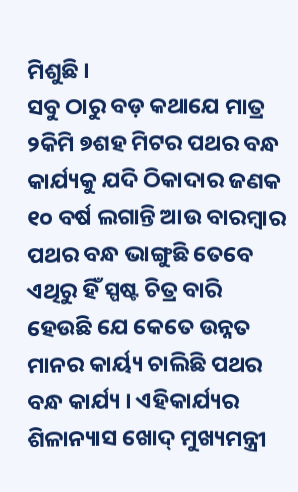ମିଶୁଛି ।
ସବୁ ଠାରୁ ବଡ଼ କଥାଯେ ମାତ୍ର ୨କିମି ୭ଶହ ମିଟର ପଥର ବନ୍ଧ କାର୍ଯ୍ୟକୁ ଯଦି ଠିକାଦାର ଜଣକ ୧୦ ବର୍ଷ ଲଗାନ୍ତି ଆଉ ବାରମ୍ବାର ପଥର ବନ୍ଧ ଭାଙ୍ଗୁଛି ତେବେ ଏଥିରୁ ହିଁ ସ୍ପଷ୍ଟ ଚିତ୍ର ବାରି ହେଉଛି ଯେ କେତେ ଉନ୍ନତ ମାନର କାର୍ୟ୍ୟ ଚାଲିଛି ପଥର ବନ୍ଧ କାର୍ଯ୍ୟ । ଏହିକାର୍ଯ୍ୟର ଶିଳାନ୍ୟାସ ଖୋଦ୍ ମୁଖ୍ୟମନ୍ତ୍ରୀ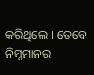କରିଥିଲେ । ତେବେ ନିମ୍ନମାନର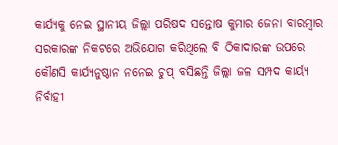କାର୍ଯ୍ୟକୁ ନେଇ ସ୍ଥାନୀୟ ଜିଲ୍ଲା ପରିଷଦ ସନ୍ତୋଷ କୁମାର ଜେନା ବାରମ୍ବାର ସରକାରଙ୍କ ନିକଟରେ ଅଭିଯୋଗ କରିଥିଲେ ବି ଠିକାଦାରଙ୍କ ଉପରେ କୌଣସି କାର୍ଯ୍ୟନୁଷ୍ଠାନ ନନେଇ ଚୁପ୍ ବସିଛନ୍ତି ଜିଲ୍ଲା ଜଳ ସମ୍ପଦ କାର୍ୟ୍ୟ ନିର୍ବାହୀ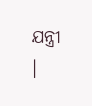ଯନ୍ତ୍ରୀ ।